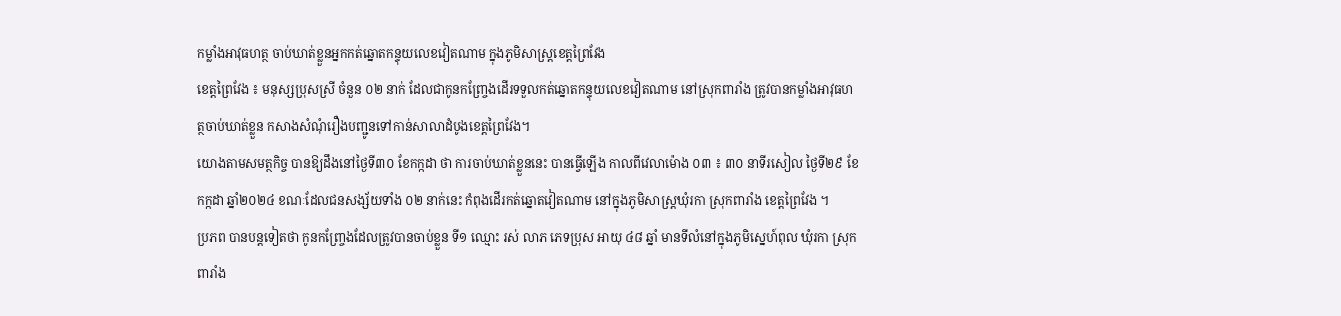កម្លាំងអាវុធហត្ថ ចាប់ឃាត់ខ្លួនអ្នកកត់ឆ្នោតកន្ទុយលេខវៀតណាម ក្នុងភូមិសាស្ដ្រខេត្តព្រៃវែង
ខេត្តព្រៃវែង ៖ មនុស្សប្រុសស្រី ចំនួន ០២ នាក់ ដែលជាកូនកញ្ច្រែងដើរទទួលកត់ឆ្នោតកន្ទុយលេខវៀតណាម នៅស្រុកពារាំង ត្រូវបានកម្លាំងអាវុធហត្ថចាប់ឃាត់ខ្លួន កសាងសំណុំរឿងបញ្ជូនទៅកាន់សាលាដំបូងខេត្តព្រៃវែង។
យោងតាមសមត្ថកិច្ច បានឱ្យដឹងនៅថ្ងៃទី៣០ ខែកក្កដា ថា ការចាប់ឃាត់ខ្លួននេះ បានធ្វើឡើង កាលពីវេលាម៉ោង ០៣ ៖ ៣០ នាទីរសៀល ថ្ងៃទី២៩ ខែកក្កដា ឆ្នាំ២០២៤ ខណៈដែលជនសង្ស័យទាំង ០២ នាក់នេះ កំពុងដើរកត់ឆ្នោតវៀតណាម នៅក្នុងភូមិសាស្ត្រឃុំរកា ស្រុកពារាំង ខេត្តព្រៃវែង ។
ប្រភព បានបន្តទៀតថា កូនកញ្ច្រែងដែលត្រូវបានចាប់ខ្លួន ទី១ ឈ្មោះ រស់ លាភ ភេទប្រុស អាយុ ៤៨ ឆ្នាំ មានទីលំនៅក្នុងភូមិស្នេហ៍ពុល ឃុំរកា ស្រុកពារាំង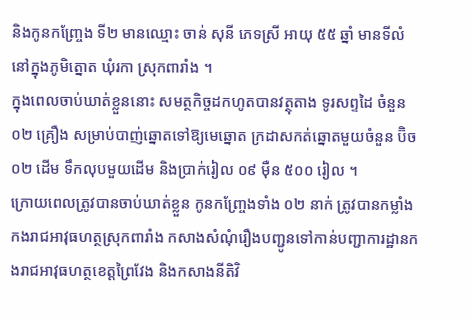និងកូនកញ្ច្រែង ទី២ មានឈ្មោះ ចាន់ សុនី ភេទស្រី អាយុ ៥៥ ឆ្នាំ មានទីលំនៅក្នុងភូមិត្នោត ឃុំរកា ស្រុកពារាំង ។
ក្នុងពេលចាប់ឃាត់ខ្លួននោះ សមត្ថកិច្ចដកហូតបានវត្ថុតាង ទូរសព្ទដៃ ចំនួន ០២ គ្រឿង សម្រាប់បាញ់ឆ្នោតទៅឱ្យមេឆ្នោត ក្រដាសកត់ឆ្នោតមួយចំនួន ប៊ិច ០២ ដើម ទឹកលុបមួយដើម និងប្រាក់រៀល ០៩ ម៉ឺន ៥០០ រៀល ។
ក្រោយពេលត្រូវបានចាប់ឃាត់ខ្លួន កូនកញ្ច្រែងទាំង ០២ នាក់ ត្រូវបានកម្លាំងកងរាជអាវុធហត្ថស្រុកពារាំង កសាងសំណុំរឿងបញ្ជូនទៅកាន់បញ្ជាការដ្ឋានកងរាជអាវុធហត្ថខេត្តព្រៃវែង និងកសាងនីតិវិ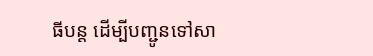ធីបន្ត ដើម្បីបញ្ជូនទៅសា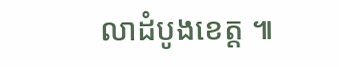លាដំបូងខេត្ត ៕